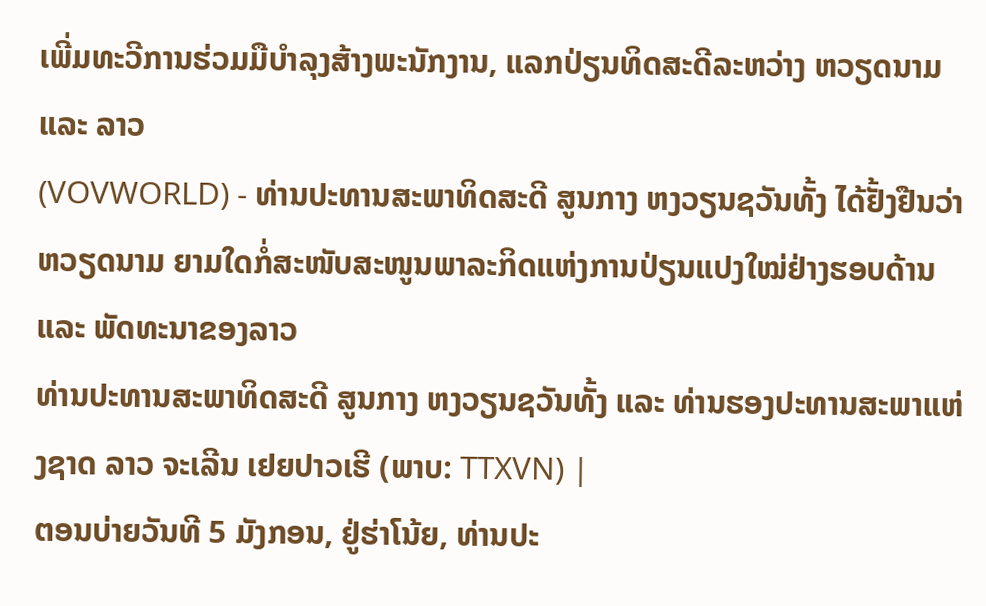ເພີ່ມທະວີການຮ່ວມມືບຳລຸງສ້າງພະນັກງານ, ແລກປ່ຽນທິດສະດີລະຫວ່າງ ຫວຽດນາມ ແລະ ລາວ
(VOVWORLD) - ທ່ານປະທານສະພາທິດສະດີ ສູນກາງ ຫງວຽນຊວັນທັ້ງ ໄດ້ຢັ້ງຢືນວ່າ ຫວຽດນາມ ຍາມໃດກໍ່ສະໜັບສະໜູນພາລະກິດແຫ່ງການປ່ຽນແປງໃໝ່ຢ່າງຮອບດ້ານ ແລະ ພັດທະນາຂອງລາວ
ທ່ານປະທານສະພາທິດສະດີ ສູນກາງ ຫງວຽນຊວັນທັ້ງ ແລະ ທ່ານຮອງປະທານສະພາແຫ່ງຊາດ ລາວ ຈະເລີນ ເຢຍປາວເຮີ (ພາບ: TTXVN) |
ຕອນບ່າຍວັນທີ 5 ມັງກອນ, ຢູ່ຮ່າໂນ້ຍ, ທ່ານປະ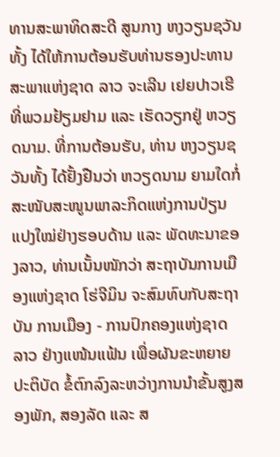ທານສະພາທິດສະດີ ສູນກາງ ຫງວຽນຊວັນທັ້ງ ໄດ້ໃຫ້ການຕ້ອນຮັບທ່ານຮອງປະທານສະພາແຫ່ງຊາດ ລາວ ຈະເລີນ ເຢຍປາວເຮີ ທີ່ພວມຢ້ຽມຢາມ ແລະ ເຮັດວຽກຢູ່ ຫວຽດນາມ. ທີ່ການຕ້ອນຮັບ, ທ່ານ ຫງວຽນຊວັນທັ້ງ ໄດ້ຢັ້ງຢືນວ່າ ຫວຽດນາມ ຍາມໃດກໍ່ສະໜັບສະໜູນພາລະກິດແຫ່ງການປ່ຽນແປງໃໝ່ຢ່າງຮອບດ້ານ ແລະ ພັດທະນາຂອງລາວ, ທ່ານເນັ້ນໜັກວ່າ ສະຖາບັນການເມືອງແຫ່ງຊາດ ໂຮ່ຈີມິນ ຈະສົມທົບກັບສະຖາບັນ ການເມືອງ - ການປົກຄອງແຫ່ງຊາດ ລາວ ຢ່າງແໜ້ນແຟ້ນ ເພື່ອຜັນຂະຫຍາຍປະຕິບັດ ຂໍ້ຕົກລົງລະຫວ່າງການນຳຂັ້ນສູງສອງພັກ, ສອງລັດ ແລະ ສ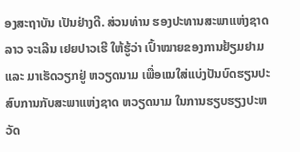ອງສະຖາບັນ ເປັນຢ່າງດີ. ສ່ວນທ່ານ ຮອງປະທານສະພາແຫ່ງຊາດ ລາວ ຈະເລີນ ເຢຍປາວເຮີ ໃຫ້ຮູ້ວ່າ ເປົ້າໝາຍຂອງການຢ້ຽມຢາມ ແລະ ມາເຮັດວຽກຢູ່ ຫວຽດນາມ ເພື່ອແນໃສ່ແບ່ງປັນບົດຮຽນປະສົບການກັບສະພາແຫ່ງຊາດ ຫວຽດນາມ ໃນການຮຽບຮຽງປະຫວັດ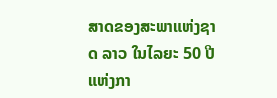ສາດຂອງສະພາແຫ່ງຊາດ ລາວ ໃນໄລຍະ 50 ປີແຫ່ງກາ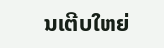ນເຕີບໃຫຍ່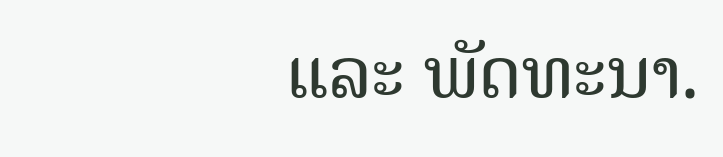ແລະ ພັດທະນາ.